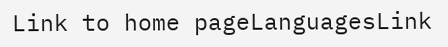Link to home pageLanguagesLink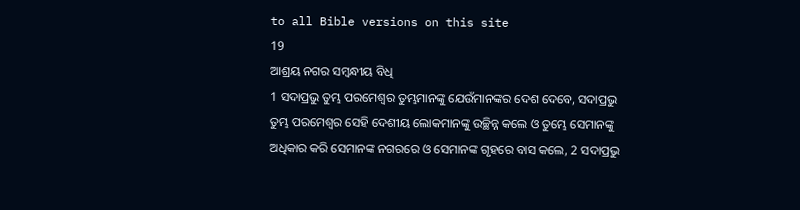to all Bible versions on this site
19
ଆଶ୍ରୟ ନଗର ସମ୍ବନ୍ଧୀୟ ବିଧି
1 ସଦାପ୍ରଭୁ ତୁମ୍ଭ ପରମେଶ୍ୱର ତୁମ୍ଭମାନଙ୍କୁ ଯେଉଁମାନଙ୍କର ଦେଶ ଦେବେ, ସଦାପ୍ରଭୁ ତୁମ୍ଭ ପରମେଶ୍ୱର ସେହି ଦେଶୀୟ ଲୋକମାନଙ୍କୁ ଉଚ୍ଛିନ୍ନ କଲେ ଓ ତୁମ୍ଭେ ସେମାନଙ୍କୁ ଅଧିକାର କରି ସେମାନଙ୍କ ନଗରରେ ଓ ସେମାନଙ୍କ ଗୃହରେ ବାସ କଲେ, 2 ସଦାପ୍ରଭୁ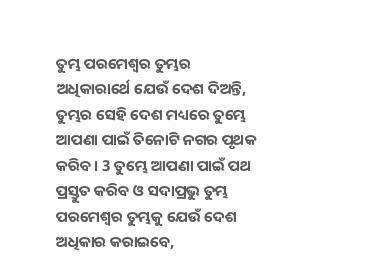ତୁମ୍ଭ ପରମେଶ୍ୱର ତୁମ୍ଭର ଅଧିକାରାର୍ଥେ ଯେଉଁ ଦେଶ ଦିଅନ୍ତି, ତୁମ୍ଭର ସେହି ଦେଶ ମଧ୍ୟରେ ତୁମ୍ଭେ ଆପଣା ପାଇଁ ତିନୋଟି ନଗର ପୃଥକ କରିବ। 3 ତୁମ୍ଭେ ଆପଣା ପାଇଁ ପଥ ପ୍ରସ୍ତୁତ କରିବ ଓ ସଦାପ୍ରଭୁ ତୁମ୍ଭ ପରମେଶ୍ୱର ତୁମ୍ଭକୁ ଯେଉଁ ଦେଶ ଅଧିକାର କରାଇବେ,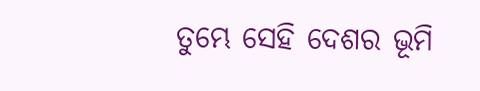ତୁମ୍ଭେ ସେହି ଦେଶର ଭୂମି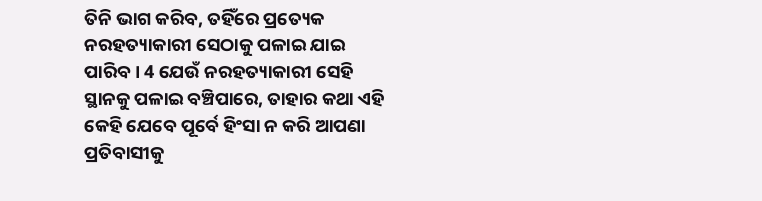ତିନି ଭାଗ କରିବ, ତହିଁରେ ପ୍ରତ୍ୟେକ ନରହତ୍ୟାକାରୀ ସେଠାକୁ ପଳାଇ ଯାଇ ପାରିବ। 4 ଯେଉଁ ନରହତ୍ୟାକାରୀ ସେହି ସ୍ଥାନକୁ ପଳାଇ ବଞ୍ଚିପାରେ, ତାହାର କଥା ଏହି କେହି ଯେବେ ପୂର୍ବେ ହିଂସା ନ କରି ଆପଣା ପ୍ରତିବାସୀକୁ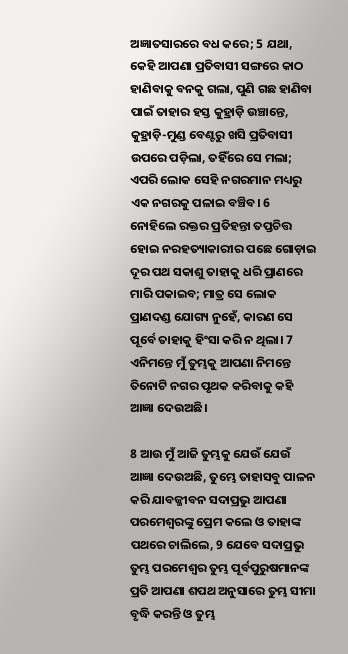ଅଜ୍ଞାତସାରରେ ବଧ କରେ; 5 ଯଥା, କେହି ଆପଣା ପ୍ରତିବାସୀ ସଙ୍ଗରେ କାଠ ହାଣିବାକୁ ବନକୁ ଗଲା, ପୁଣି ଗଛ ହାଣିବା ପାଇଁ ତାହାର ହସ୍ତ କୁହ୍ରାଡ଼ି ଉଞ୍ଚାନ୍ତେ, କୁହ୍ରାଡ଼ି-ମୁଣ୍ଡ ବେଣ୍ଟରୁ ଖସି ପ୍ରତିବାସୀ ଉପରେ ପଡ଼ିଲା, ତହିଁରେ ସେ ମଲା; ଏପରି ଲୋକ ସେହି ନଗରମାନ ମଧ୍ୟରୁ ଏକ ନଗରକୁ ପଳାଇ ବଞ୍ଚିବ। 6 ନୋହିଲେ ରକ୍ତର ପ୍ରତିହନ୍ତା ତପ୍ତଚିତ୍ତ ହୋଇ ନରହତ୍ୟାକାରୀର ପଛେ ଗୋଡ଼ାଇ ଦୂର ପଥ ସକାଶୁ ତାହାକୁ ଧରି ପ୍ରାଣରେ ମାରି ପକାଇବ; ମାତ୍ର ସେ ଲୋକ ପ୍ରାଣଦଣ୍ଡ ଯୋଗ୍ୟ ନୁହେଁ, କାରଣ ସେ ପୂର୍ବେ ତାହାକୁ ହିଂସା କରି ନ ଥିଲା। 7 ଏନିମନ୍ତେ ମୁଁ ତୁମ୍ଭକୁ ଆପଣା ନିମନ୍ତେ ତିନୋଟି ନଗର ପୃଥକ କରିବାକୁ କହି ଆଜ୍ଞା ଦେଉଅଛି।

8 ଆଉ ମୁଁ ଆଜି ତୁମ୍ଭକୁ ଯେଉଁ ଯେଉଁ ଆଜ୍ଞା ଦେଉଅଛି, ତୁମ୍ଭେ ତାହାସବୁ ପାଳନ କରି ଯାବଜ୍ଜୀବନ ସଦାପ୍ରଭୁ ଆପଣା ପରମେଶ୍ୱରଙ୍କୁ ପ୍ରେମ କଲେ ଓ ତାହାଙ୍କ ପଥରେ ଚାଲିଲେ, 9 ଯେବେ ସଦାପ୍ରଭୁ ତୁମ୍ଭ ପରମେଶ୍ୱର ତୁମ୍ଭ ପୂର୍ବପୁରୁଷମାନଙ୍କ ପ୍ରତି ଆପଣା ଶପଥ ଅନୁସାରେ ତୁମ୍ଭ ସୀମା ବୃଦ୍ଧି କରନ୍ତି ଓ ତୁମ୍ଭ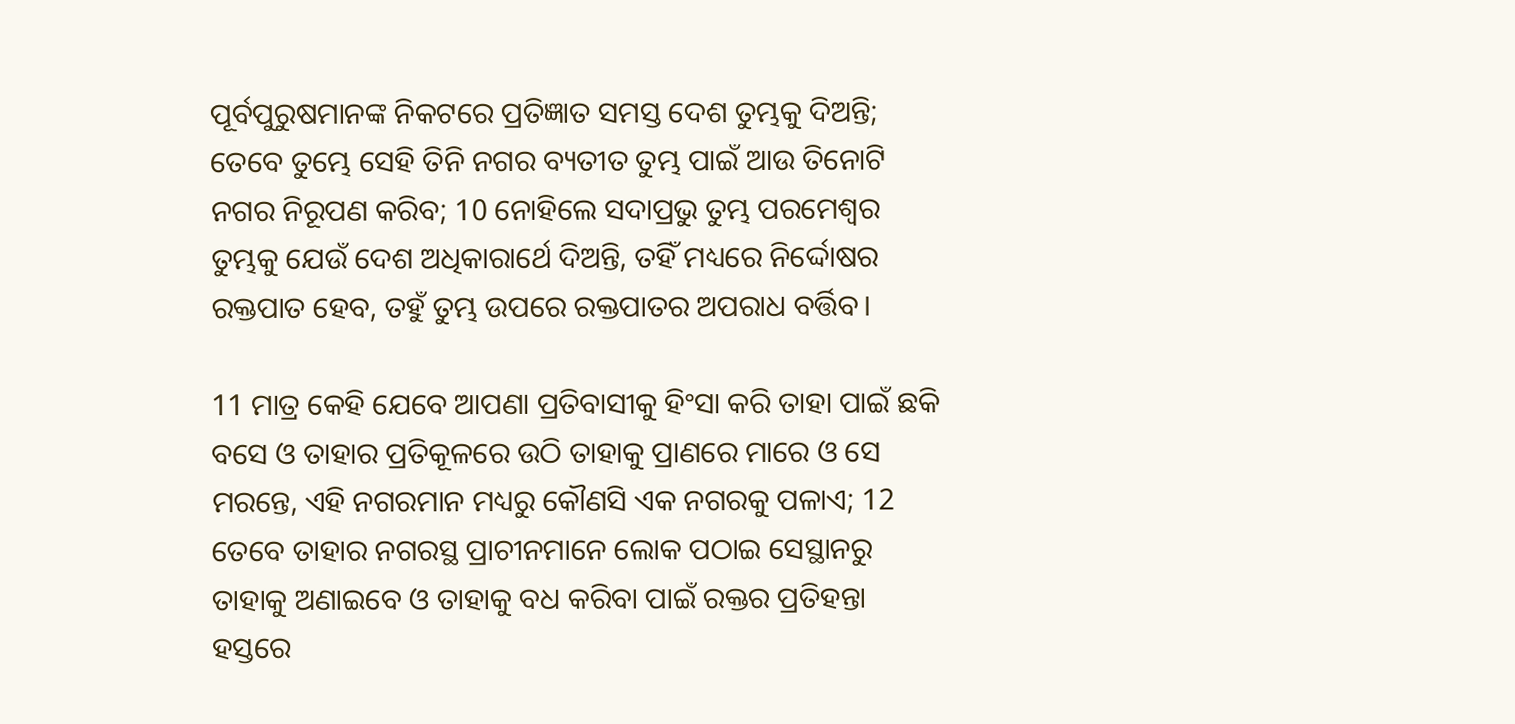ପୂର୍ବପୁରୁଷମାନଙ୍କ ନିକଟରେ ପ୍ରତିଜ୍ଞାତ ସମସ୍ତ ଦେଶ ତୁମ୍ଭକୁ ଦିଅନ୍ତି; ତେବେ ତୁମ୍ଭେ ସେହି ତିନି ନଗର ବ୍ୟତୀତ ତୁମ୍ଭ ପାଇଁ ଆଉ ତିନୋଟି ନଗର ନିରୂପଣ କରିବ; 10 ନୋହିଲେ ସଦାପ୍ରଭୁ ତୁମ୍ଭ ପରମେଶ୍ୱର ତୁମ୍ଭକୁ ଯେଉଁ ଦେଶ ଅଧିକାରାର୍ଥେ ଦିଅନ୍ତି, ତହିଁ ମଧ୍ୟରେ ନିର୍ଦ୍ଦୋଷର ରକ୍ତପାତ ହେବ, ତହୁଁ ତୁମ୍ଭ ଉପରେ ରକ୍ତପାତର ଅପରାଧ ବର୍ତ୍ତିବ।

11 ମାତ୍ର କେହି ଯେବେ ଆପଣା ପ୍ରତିବାସୀକୁ ହିଂସା କରି ତାହା ପାଇଁ ଛକି ବସେ ଓ ତାହାର ପ୍ରତିକୂଳରେ ଉଠି ତାହାକୁ ପ୍ରାଣରେ ମାରେ ଓ ସେ ମରନ୍ତେ, ଏହି ନଗରମାନ ମଧ୍ୟରୁ କୌଣସି ଏକ ନଗରକୁ ପଳାଏ; 12 ତେବେ ତାହାର ନଗରସ୍ଥ ପ୍ରାଚୀନମାନେ ଲୋକ ପଠାଇ ସେସ୍ଥାନରୁ ତାହାକୁ ଅଣାଇବେ ଓ ତାହାକୁ ବଧ କରିବା ପାଇଁ ରକ୍ତର ପ୍ରତିହନ୍ତା ହସ୍ତରେ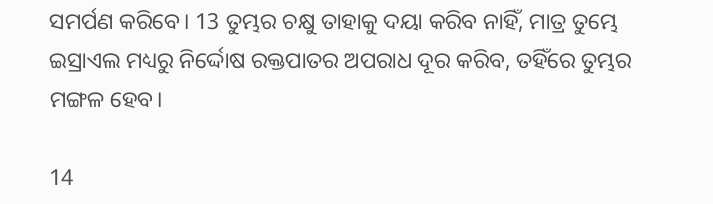ସମର୍ପଣ କରିବେ। 13 ତୁମ୍ଭର ଚକ୍ଷୁ ତାହାକୁ ଦୟା କରିବ ନାହିଁ, ମାତ୍ର ତୁମ୍ଭେ ଇସ୍ରାଏଲ ମଧ୍ୟରୁ ନିର୍ଦ୍ଦୋଷ ରକ୍ତପାତର ଅପରାଧ ଦୂର କରିବ, ତହିଁରେ ତୁମ୍ଭର ମଙ୍ଗଳ ହେବ।

14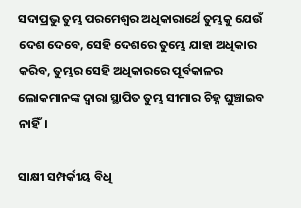ସଦାପ୍ରଭୁ ତୁମ୍ଭ ପରମେଶ୍ୱର ଅଧିକାରାର୍ଥେ ତୁମ୍ଭକୁ ଯେଉଁ ଦେଶ ଦେବେ, ସେହି ଦେଶରେ ତୁମ୍ଭେ ଯାହା ଅଧିକାର କରିବ, ତୁମ୍ଭର ସେହି ଅଧିକାରରେ ପୂର୍ବକାଳର ଲୋକମାନଙ୍କ ଦ୍ୱାରା ସ୍ଥାପିତ ତୁମ୍ଭ ସୀମାର ଚିହ୍ନ ଘୁଞ୍ଚାଇବ ନାହିଁ।

ସାକ୍ଷୀ ସମ୍ପର୍କୀୟ ବିଧି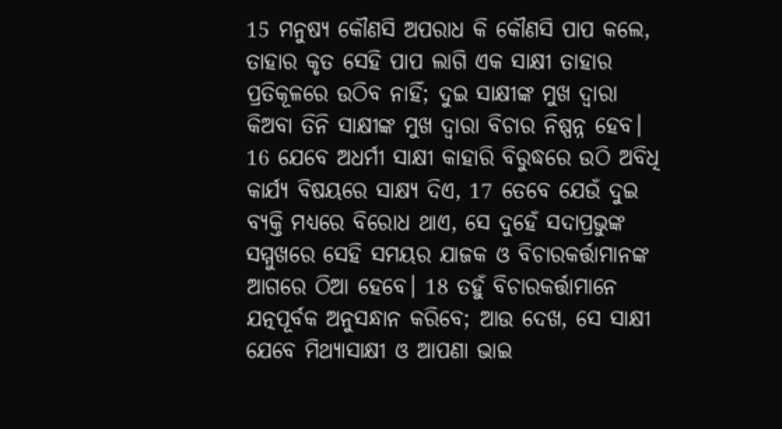15 ମନୁଷ୍ୟ କୌଣସି ଅପରାଧ କି କୌଣସି ପାପ କଲେ, ତାହାର କୃତ ସେହି ପାପ ଲାଗି ଏକ ସାକ୍ଷୀ ତାହାର ପ୍ରତିକୂଳରେ ଉଠିବ ନାହିଁ; ଦୁଇ ସାକ୍ଷୀଙ୍କ ମୁଖ ଦ୍ୱାରା କିଅବା ତିନି ସାକ୍ଷୀଙ୍କ ମୁଖ ଦ୍ୱାରା ବିଚାର ନିଷ୍ପନ୍ନ ହେବ। 16 ଯେବେ ଅଧର୍ମୀ ସାକ୍ଷୀ କାହାରି ବିରୁଦ୍ଧରେ ଉଠି ଅବିଧି କାର୍ଯ୍ୟ ବିଷୟରେ ସାକ୍ଷ୍ୟ ଦିଏ, 17 ତେବେ ଯେଉଁ ଦୁଇ ବ୍ୟକ୍ତି ମଧ୍ୟରେ ବିରୋଧ ଥାଏ, ସେ ଦୁହେଁ ସଦାପ୍ରଭୁଙ୍କ ସମ୍ମୁଖରେ ସେହି ସମୟର ଯାଜକ ଓ ବିଚାରକର୍ତ୍ତାମାନଙ୍କ ଆଗରେ ଠିଆ ହେବେ। 18 ତହୁଁ ବିଚାରକର୍ତ୍ତାମାନେ ଯତ୍ନପୂର୍ବକ ଅନୁସନ୍ଧାନ କରିବେ; ଆଉ ଦେଖ, ସେ ସାକ୍ଷୀ ଯେବେ ମିଥ୍ୟାସାକ୍ଷୀ ଓ ଆପଣା ଭାଇ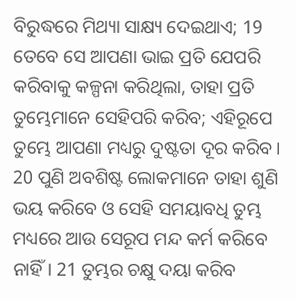ବିରୁଦ୍ଧରେ ମିଥ୍ୟା ସାକ୍ଷ୍ୟ ଦେଇଥାଏ; 19 ତେବେ ସେ ଆପଣା ଭାଇ ପ୍ରତି ଯେପରି କରିବାକୁ କଳ୍ପନା କରିଥିଲା, ତାହା ପ୍ରତି ତୁମ୍ଭେମାନେ ସେହିପରି କରିବ; ଏହିରୂପେ ତୁମ୍ଭେ ଆପଣା ମଧ୍ୟରୁ ଦୁଷ୍ଟତା ଦୂର କରିବ। 20 ପୁଣି ଅବଶିଷ୍ଟ ଲୋକମାନେ ତାହା ଶୁଣି ଭୟ କରିବେ ଓ ସେହି ସମୟାବଧି ତୁମ୍ଭ ମଧ୍ୟରେ ଆଉ ସେରୂପ ମନ୍ଦ କର୍ମ କରିବେ ନାହିଁ। 21 ତୁମ୍ଭର ଚକ୍ଷୁ ଦୟା କରିବ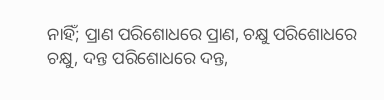ନାହିଁ; ପ୍ରାଣ ପରିଶୋଧରେ ପ୍ରାଣ, ଚକ୍ଷୁ ପରିଶୋଧରେ ଚକ୍ଷୁ, ଦନ୍ତ ପରିଶୋଧରେ ଦନ୍ତ,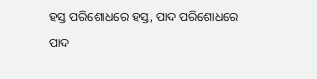ହସ୍ତ ପରିଶୋଧରେ ହସ୍ତ, ପାଦ ପରିଶୋଧରେ ପାଦ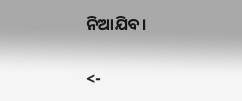ନିଆଯିବ।

<-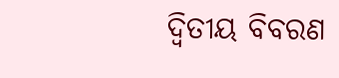ଦ୍ୱିତୀୟ ବିବରଣ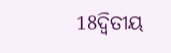18ଦ୍ୱିତୀୟ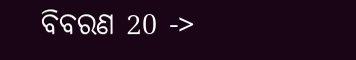ବିବରଣ 20 ->